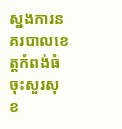ស្នងការនគរបាលខេត្តកំពង់ធំ ចុះសួរសុខ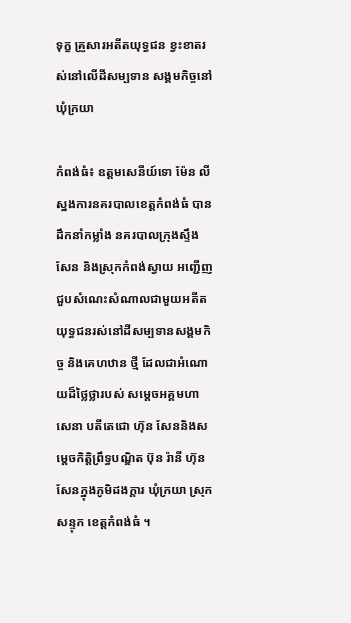ទុក្ខ គ្រួសារអតីតយុទ្ធជន ខ្វះខាតរស់នៅលើដីសម្បទាន សង្គមកិច្ចនៅឃុំក្រយា

កំពង់ធំ៖ ឧត្តមសេនីយ៍ទោ ម៉ែន លី ស្នងការនគរបាលខេត្តកំពង់ធំ បាន ដឹកនាំកម្លាំង នគរបាលក្រុងស្ទឹងសែន និងស្រុកកំពង់ស្វាយ អញ្ជើញ ជួបសំណេះសំណាលជាមួយអតីតយុទ្ធជនរស់នៅដីសម្បទានសង្គមកិច្ច និងគេហឋាន ថ្មី ដែលជាអំណោយដ៏ថ្លៃថ្លារបស់ សម្តេចអគ្គមហា សេនា បតីតេជោ ហ៊ុន សែននិងសម្តេចកិត្តិព្រឹទ្ធបណ្ឌិត ប៊ុន រ៉ានី ហ៊ុនសែនក្នុងភូមិដងក្ដារ ឃុំក្រយា ស្រុកសន្ទុក ខេត្តកំពង់ធំ ។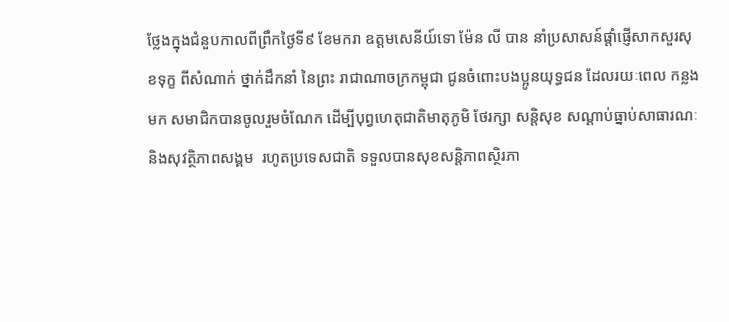ថ្លែងក្នុងជំនួបកាលពីព្រឹកថ្ងៃទី៩ ខែមករា ឧត្តមសេនីយ៍ទោ ម៉ែន លី បាន នាំប្រសាសន៍ផ្ដាំផ្ញើសាកសួរសុខទុក្ខ ពីសំណាក់ ថ្នាក់ដឹកនាំ នៃព្រះ រាជាណាចក្រកម្ពុជា ជូនចំពោះបងប្អូនយុទ្ធជន ដែលរយៈពេល កន្លងមក សមាជិកបានចូលរួមចំណែក ដើម្បីបុព្វហេតុជាតិមាតុភូមិ ថែរក្សា សន្តិសុខ សណ្ដាប់ធ្នាប់សាធារណៈ និងសុវត្ថិភាពសង្គម  រហូតប្រទេសជាតិ ទទួលបានសុខសន្តិភាពស្ថិរភា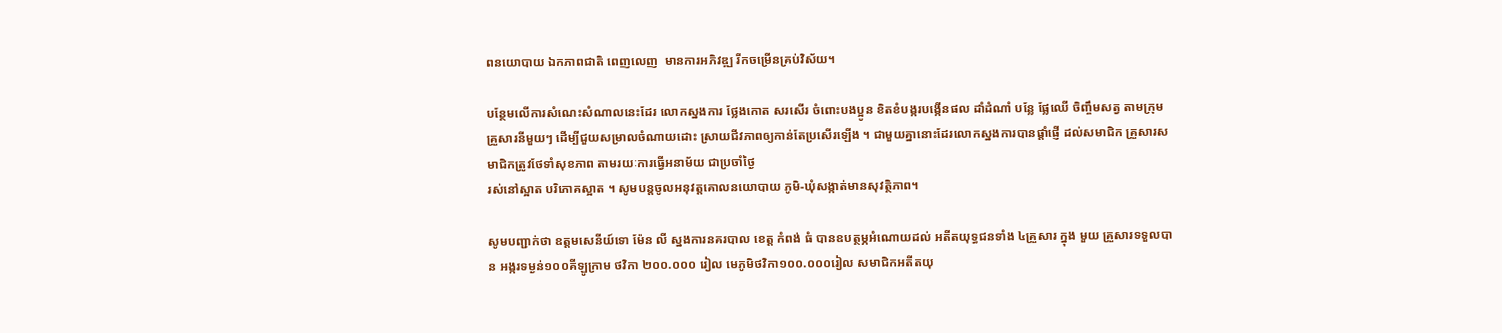ពនយោបាយ ឯកភាពជាតិ ពេញលេញ  មានការអភិវឌ្ឍ រីកចម្រើនគ្រប់វិស័យ។

បន្ថែមលើការសំណេះសំណាលនេះដែរ លោកស្នងការ ថ្លែងកោត សរសើរ ចំពោះបងប្អូន ខិតខំបង្ករបង្កើនផល ដាំដំណាំ បន្លែ ផ្លែឈើ ចិញ្ចឹមសត្វ តាមក្រុមគ្រួសារនីមួយៗ ដើម្បីជួយសម្រាលចំណាយដោះ ស្រាយជីវភាពឲ្យកាន់តែប្រសើរឡើង ។ ជាមួយគ្នានោះដែរលោកស្នងការបានផ្ដាំផ្ញើ ដល់សមាជិក គ្រួសារសមាជិកត្រូវថែទាំសុខភាព តាមរយៈការធ្វើអនាម័យ ជាប្រចាំថ្ងៃ
រស់នៅស្អាត បរិភោគស្អាត ។ សូមបន្តចូលអនុវត្តគោលនយោបាយ ភូមិ-ឃុំសង្កាត់មានសុវត្ថិភាព។

សូមបញ្ជាក់ថា ឧត្តមសេនីយ៍ទោ ម៉ែន លី ស្នងការនគរបាល ខេត្ត កំពង់ ធំ បានឧបត្ថម្ភអំណោយដល់ អតីតយុទ្ធជនទាំង ៤គ្រួសារ ក្នុង មួយ គ្រួសារទទួលបាន អង្ករទម្ងន់១០០គីឡូក្រាម ថវិកា ២០០.០០០ រៀល មេភូមិថវិកា១០០.០០០រៀល សមាជិកអតីតយុ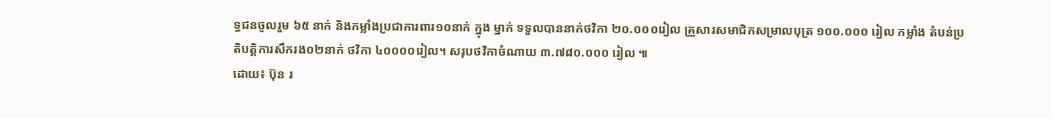ទ្ធជនចូលរួម ៦៥ នាក់ និងកម្លាំងប្រជាការពារ១០នាក់ ក្នុង ម្នាក់ ទទួលបាននាក់ថវិកា ២០.០០០រៀល គ្រួសារសមាជិកសម្រាលបុត្រ ១០០.០០០ រៀល កម្លាំង តំបន់ប្រតិបត្តិការសឹករង០២នាក់ ថវិកា ៤០០០០រៀល។ សរុបថវិកាចំណាយ ៣.៧៨០.០០០ រៀល ៕
ដោយ៖ ប៊ុន រ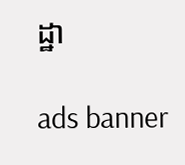ដ្ឋា

ads banner